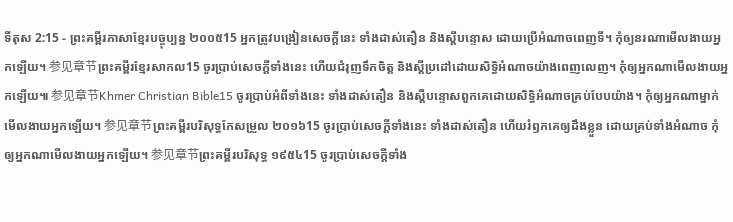ទីតុស 2:15 - ព្រះគម្ពីរភាសាខ្មែរបច្ចុប្បន្ន ២០០៥15 អ្នកត្រូវបង្រៀនសេចក្ដីនេះ ទាំងដាស់តឿន និងស្ដីបន្ទោស ដោយប្រើអំណាចពេញទី។ កុំឲ្យនរណាមើលងាយអ្នកឡើយ។ 参见章节ព្រះគម្ពីរខ្មែរសាកល15 ចូរប្រាប់សេចក្ដីទាំងនេះ ហើយជំរុញទឹកចិត្ត និងស្ដីប្រដៅដោយសិទ្ធិអំណាចយ៉ាងពេញលេញ។ កុំឲ្យអ្នកណាមើលងាយអ្នកឡើយ៕ 参见章节Khmer Christian Bible15 ចូរប្រាប់អំពីទាំងនេះ ទាំងដាស់តឿន និងស្ដីបន្ទោសពួកគេដោយសិទ្ធិអំណាចគ្រប់បែបយ៉ាង។ កុំឲ្យអ្នកណាម្នាក់មើលងាយអ្នកឡើយ។ 参见章节ព្រះគម្ពីរបរិសុទ្ធកែសម្រួល ២០១៦15 ចូរប្រាប់សេចក្ដីទាំងនេះ ទាំងដាស់តឿន ហើយរំឭកគេឲ្យដឹងខ្លួន ដោយគ្រប់ទាំងអំណាច កុំឲ្យអ្នកណាមើលងាយអ្នកឡើយ។ 参见章节ព្រះគម្ពីរបរិសុទ្ធ ១៩៥៤15 ចូរប្រាប់សេចក្ដីទាំង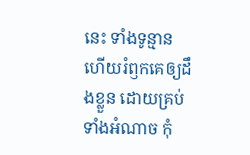នេះ ទាំងទូន្មាន ហើយរំឭកគេឲ្យដឹងខ្លួន ដោយគ្រប់ទាំងអំណាច កុំ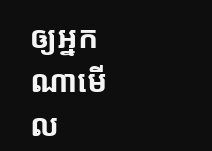ឲ្យអ្នកណាមើល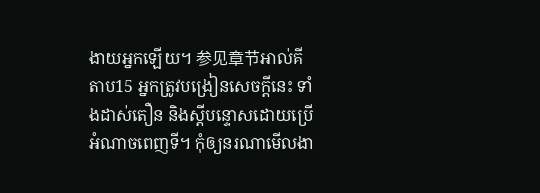ងាយអ្នកឡើយ។ 参见章节អាល់គីតាប15 អ្នកត្រូវបង្រៀនសេចក្ដីនេះ ទាំងដាស់តឿន និងស្ដីបន្ទោសដោយប្រើអំណាចពេញទី។ កុំឲ្យនរណាមើលងា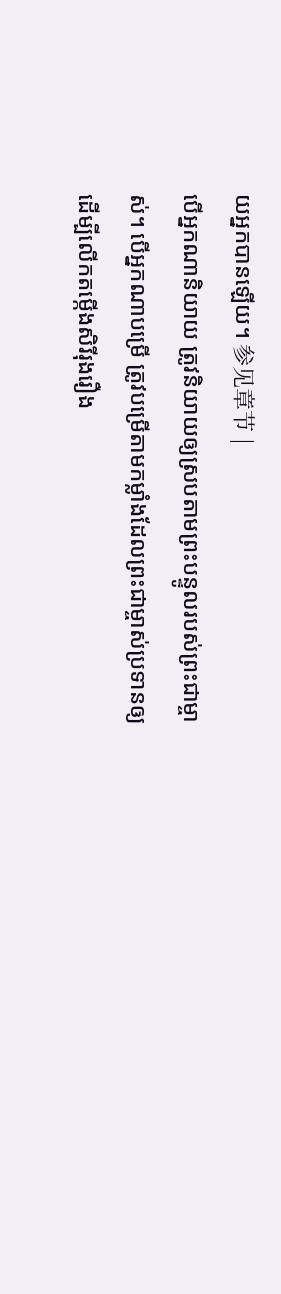យអ្នកបានឡើយ។ 参见章节 |
បើអ្នកណានិយាយ ត្រូវនិយាយឲ្យស្របតាមព្រះបន្ទូលរបស់ព្រះជាម្ចាស់។ បើអ្នកណាបម្រើ ត្រូវបម្រើតាមកម្លាំងដែលព្រះជាម្ចាស់ប្រទានឲ្យ ដើម្បីលើកតម្កើងសិរីរុងរឿង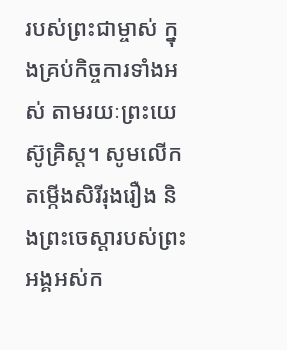របស់ព្រះជាម្ចាស់ ក្នុងគ្រប់កិច្ចការទាំងអស់ តាមរយៈព្រះយេស៊ូគ្រិស្ត។ សូមលើកតម្កើងសិរីរុងរឿង និងព្រះចេស្ដារបស់ព្រះអង្គអស់ក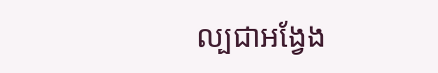ល្បជាអង្វែង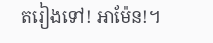តរៀងទៅ! អាម៉ែន!។